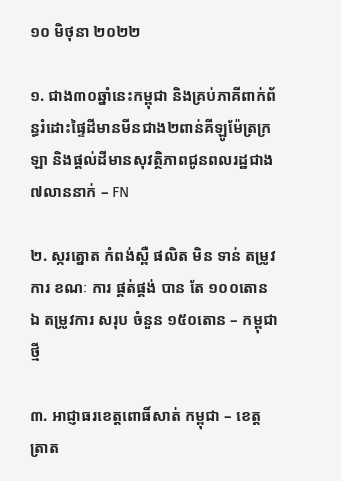១០ មិថុនា ២០២២

១. ជាង៣០ឆ្នាំនេះកម្ពុជា និងគ្រប់ភាគីពាក់ព័ន្ធរំដោះផ្ទៃដីមានមីនជាង២ពាន់គីឡូម៉ែត្រក្រឡា និងផ្តល់ដីមានសុវត្ថិភាពជូនពលរដ្ឋជាង៧លាននាក់ – FN

២. ស្ករត្នោត កំពង់ស្ពឺ ផលិត មិន ទាន់ តម្រូវការ ខណៈ ការ ផ្គត់ផ្គង់ បាន តែ ១០០តោន ឯ តម្រូវការ សរុប ចំនួន ១៥០តោន – កម្ពុជាថ្មី

៣. អាជ្ញាធរខេត្តពោធិ៍សាត់ កម្ពុជា – ខេត្តត្រាត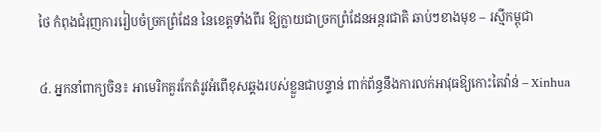ថៃ កំពុងជំរុញការរៀបចំច្រកព្រំដែន នៃខេត្តទាំងពីរ ឱ្យក្លាយជាច្រកព្រំដែនអន្តរជាតិ ឆាប់ៗខាងមុខ – រស្មីកម្ពុជា

៤. អ្នកនាំពាក្យចិន៖ អាមេរិកគួរកែតំរូវអំពើខុសឆ្គងរបស់ខ្លួនជាបន្ទាន់ ពាក់ព័ន្ធនឹងការលក់អាវុធឱ្យកោះតៃវ៉ាន់ – Xinhua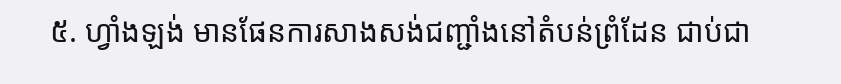៥. ហ្វាំងឡង់ មានផែនការសាងសង់ជញ្ជាំងនៅតំបន់ព្រំដែន ជាប់ជា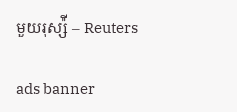មួយរុស្ស៉ី – Reuters

ads banner